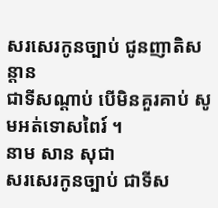សរសេរកូនច្បាប់ ជូនញាតិសន្តាន
ជាទីសណ្តាប់ បើមិនគួរគាប់ សូមអត់ទោសពៃរ៍ ។
នាម សាន សុជា
សរសេរកូនច្បាប់ ជាទីស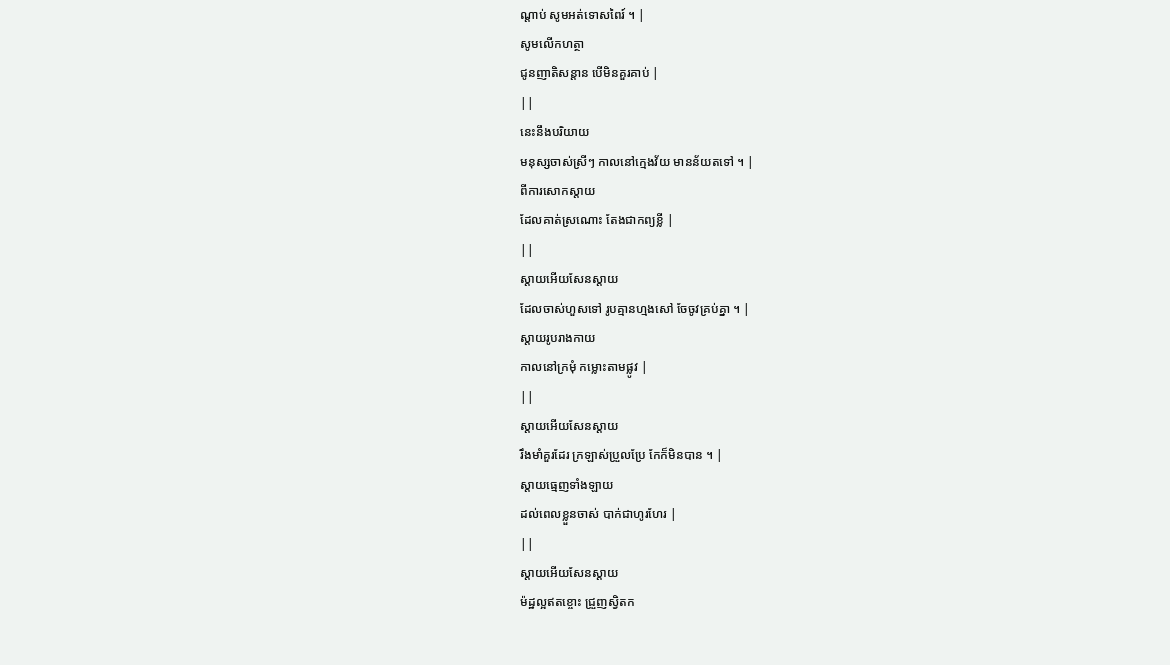ណ្តាប់ សូមអត់ទោសពៃរ៍ ។ |
សូមលើកហត្ថា
ជូនញាតិសន្តាន បើមិនគួរគាប់ |
||
នេះនឹងបរិយាយ
មនុស្សចាស់ស្រីៗ កាលនៅក្មេងវ័យ មានន័យតទៅ ។ |
ពីការសោកស្តាយ
ដែលគាត់ស្រណោះ តែងជាកព្យខ្លី |
||
ស្តាយអើយសែនស្តាយ
ដែលចាស់ហួសទៅ រូបគ្មានហ្មងសៅ ចែចូវគ្រប់គ្នា ។ |
ស្តាយរូបរាងកាយ
កាលនៅក្រមុំ កម្លោះតាមផ្លូវ |
||
ស្តាយអើយសែនស្តាយ
រឹងមាំគួរដែរ ក្រឡាស់ប្រួលប្រែ កែក៏មិនបាន ។ |
ស្តាយធ្មេញទាំងឡាយ
ដល់ពេលខ្លួនចាស់ បាក់ជាហូរហែរ |
||
ស្តាយអើយសែនស្តាយ
ម៉ដ្ឋល្អឥតខ្ចោះ ជ្រួញស្វិតក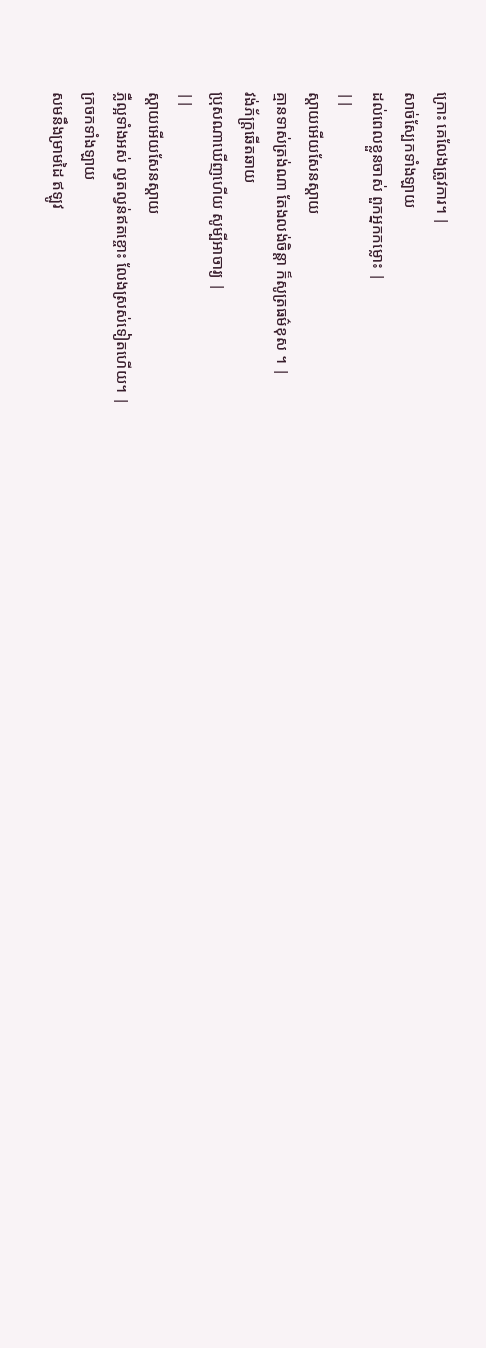ក្រោះ គេលែងត្រូវការ។ |
សាច់ស្បែកទាំងឡាយ
ដល់ពេលខ្លួនចាស់ ពួកអ្នកកម្លោះ |
||
ស្តាយអើយសែនស្តាយ
គ្មានទាស់ត្រង់ណា តែងលង់ចិន្តា ក៏សូត្រធម៌ខុស ។ |
វង់ភ័ក្រ្តឆើតឆាយ
ប្រុសណាឃើញហើយ សូម្បីអាចារ្យ |
||
ស្តាយអើយសែនស្តាយ
ភ្លឺល្អទាំងអស់ ល្វតល្វន់ឥតខ្ចោះ លែងស្រស់ទៀតហើយ។ |
ក្រចកទាំងឡាយ
សមនឹងម្រាមដៃ ឥឡូវ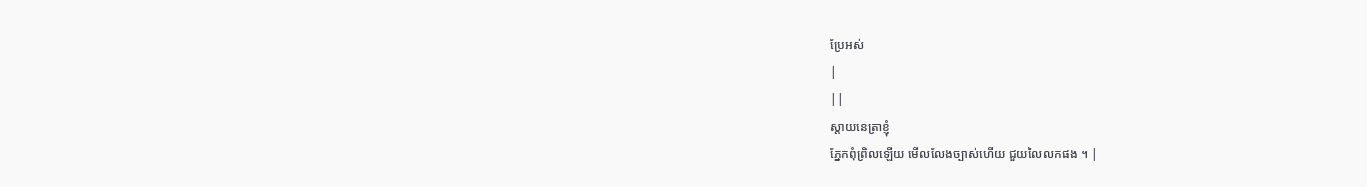ប្រែអស់
|
||
ស្តាយនេត្រាខ្ញុំ
ភ្នែកពុំព្រិលឡើយ មើលលែងច្បាស់ហើយ ជួយលៃលកផង ។ |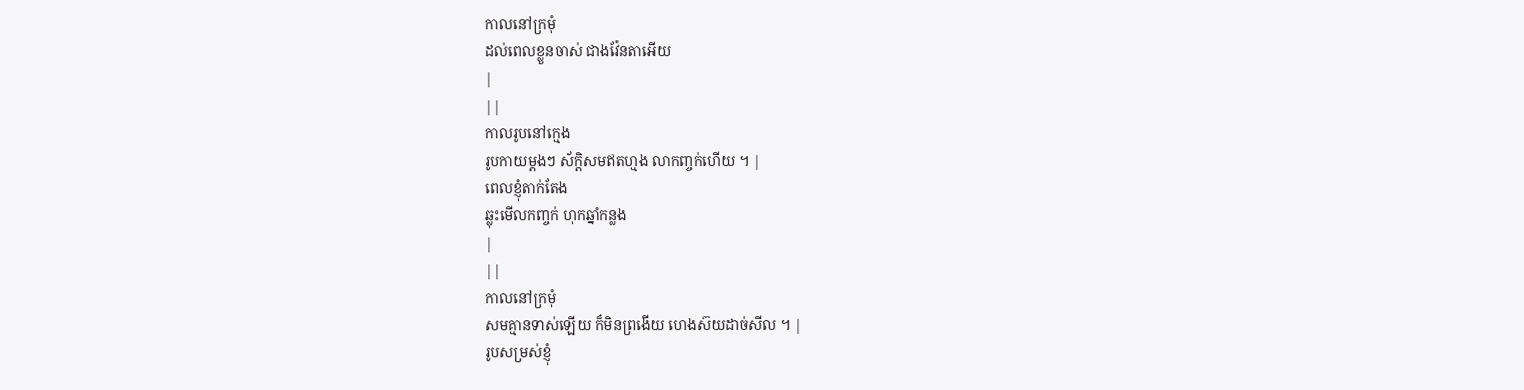កាលនៅក្រមុំ
ដល់ពេលខ្លួនចាស់ ជាងវ៉ែនតាអើយ
|
||
កាលរូបនៅក្មេង
រូបកាយម្តងៗ ស័ក្តិសមឥតហ្មង លាកញ្ចក់ហើយ ។ |
ពេលខ្ញុំតាក់តែង
ឆ្លុះមើលកញ្ចក់ ហុកឆ្នាំកន្លង
|
||
កាលនៅក្រមុំ
សមគ្មានទាស់ឡើយ ក៏មិនព្រងើយ ហេងស៊យដាច់សីល ។ |
រូបសម្រស់ខ្ញុំ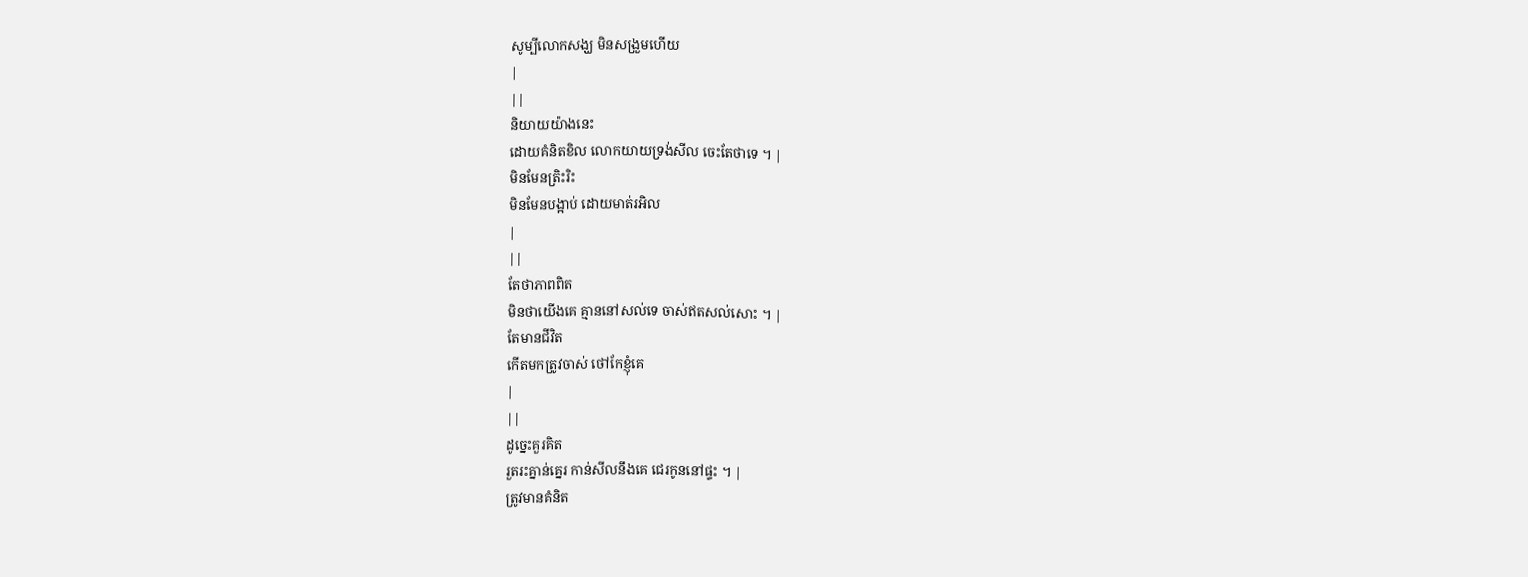សូម្បីលោកសង្ឃ មិនសង្រួមហើយ
|
||
និយាយយ៉ាងនេះ
ដោយគំនិតខិល លោកយាយទ្រង់សីល ចេះតែថាទេ ។ |
មិនមែនត្រិះរិះ
មិនមែនបង្អាប់ ដោយមាត់រអិល
|
||
តែថាភាពពិត
មិនថាយើងគេ គ្មាននៅសល់ទេ ចាស់ឥតសល់សោះ ។ |
តែមានជីវិត
កើតមកត្រូវចាស់ ថៅកែខ្ញុំគេ
|
||
ដូច្នេះគួរគិត
រួតរះគ្នាន់គ្នេរ កាន់សីលនឹងគេ ជេរកូននៅផ្ទះ ។ |
ត្រូវមានគំនិត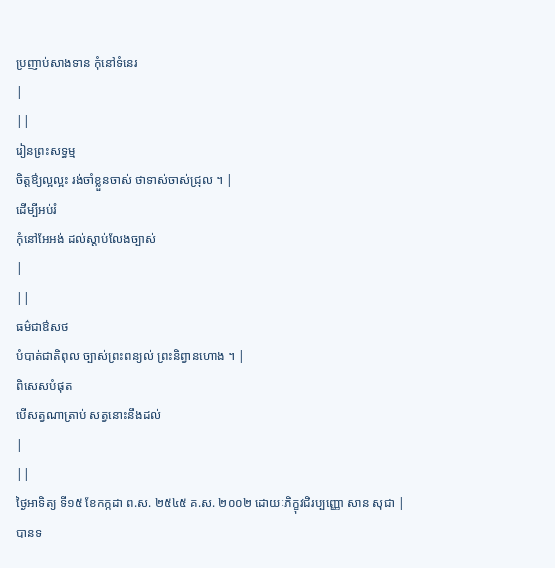ប្រញាប់សាងទាន កុំនៅទំនេរ
|
||
រៀនព្រះសទ្ធម្ម
ចិត្តឳ្យល្អល្អះ រង់ចាំខ្លួនចាស់ ថាទាស់ចាស់ជ្រុល ។ |
ដើម្បីអប់រំ
កុំនៅអែអង់ ដល់ស្តាប់លែងច្បាស់
|
||
ធម៌ជាឳសថ
បំបាត់ជាតិពុល ច្បាស់ព្រះពន្យល់ ព្រះនិព្វានហោង ។ |
ពិសេសបំផុត
បើសត្វណាត្រាប់ សត្វនោះនឹងដល់
|
||
ថ្ងៃអាទិត្យ ទី១៥ ខែកក្កដា ព.ស. ២៥៤៥ គ.ស. ២០០២ ដោយៈភិក្ខុវជិរប្បញ្ញោ សាន សុជា |
បានទ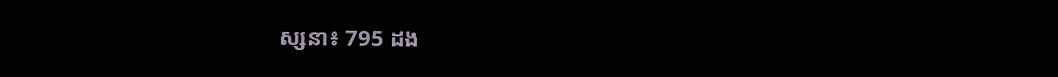ស្សនា៖ 795 ដង